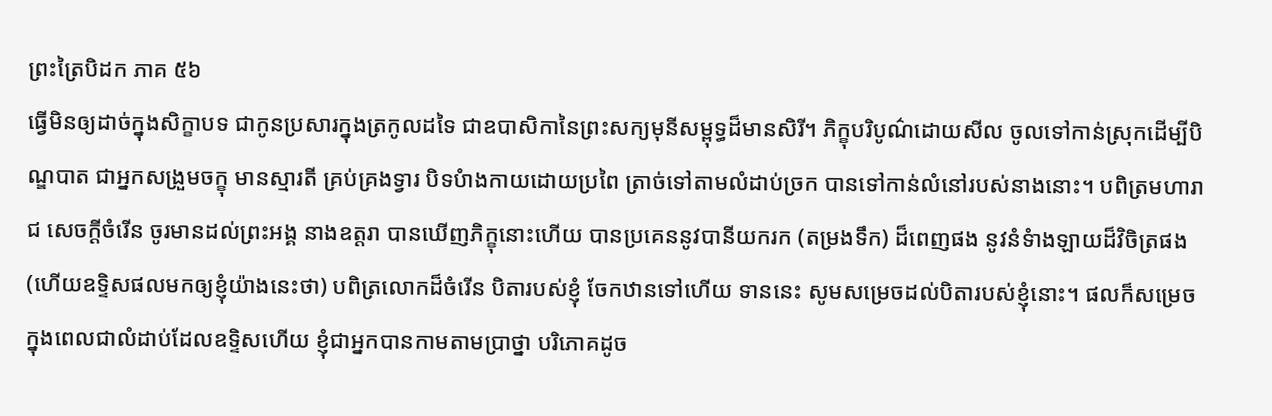ព្រះត្រៃបិដក ភាគ ៥៦
ធើ្វមិនឲ្យដាច់ក្នុងសិក្ខាបទ ជាកូនប្រសារក្នុងត្រកូលដទៃ ជាឧបាសិកានៃព្រះសក្យមុនីសម្ពុទ្ធដ៏មានសិរី។ ភិក្ខុបរិបូណ៌ដោយសីល ចូលទៅកាន់ស្រុកដើម្បីបិណ្ឌបាត ជាអ្នកសង្រួមចក្ខុ មានស្មារតី គ្រប់គ្រងទ្វារ បិទបំាងកាយដោយប្រពៃ ត្រាច់ទៅតាមលំដាប់ច្រក បានទៅកាន់លំនៅរបស់នាងនោះ។ បពិត្រមហារាជ សេចក្តីចំរើន ចូរមានដល់ព្រះអង្គ នាងឧត្តរា បានឃើញភិក្ខុនោះហើយ បានប្រគេននូវបានីយករក (តម្រងទឹក) ដ៏ពេញផង នូវនំទំាងឡាយដ៏វិចិត្រផង (ហើយឧទិ្ទសផលមកឲ្យខ្ញុំយ៉ាងនេះថា) បពិត្រលោកដ៏ចំរើន បិតារបស់ខ្ញុំ ចែកឋានទៅហើយ ទាននេះ សូមសម្រេចដល់បិតារបស់ខ្ញុំនោះ។ ផលក៏សម្រេច ក្នុងពេលជាលំដាប់ដែលឧទិ្ទសហើយ ខ្ញុំជាអ្នកបានកាមតាមបា្រថ្នា បរិភោគដូច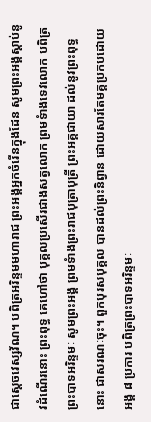ជាសេ្តចវេស្សវ័ណ។ បពិត្រអរិន្ទមមហារាជ ព្រះអង្គអ្នកចំរើនក្នុងដែន សូមព្រះអង្គស្តាប់នូវដំណើរនោះ ព្រះពុទ្ធ គេហៅថា បុគ្គលប្រសើរជាងសត្វលោក ព្រមទំាងទេវលោក បពិត្រព្រះបាទអរិន្ទមៈ សូមព្រះអង្គ ព្រមទំាងព្រះរាជបុត្រាបុត្រី ព្រះអគ្គជាយា ដល់នូវព្រះពុទ្ធនោះ ជាសរណៈចុះ។ ពួកបុរសបុគ្គល បានដល់ព្រះនិព្វាន ដោយសារតែមគ្គប្រកបដោយអង្គ ៨ ប្រការ បពិត្រព្រះបាទអរិន្ទមៈ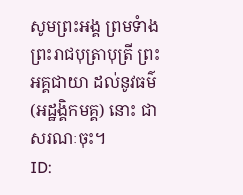សូមព្រះអង្គ ព្រមទំាងព្រះរាជបុត្រាបុត្រី ព្រះអគ្គជាយា ដល់នូវធម៌ (អដ្ឋងិ្គកមគ្គ) នោះ ជាសរណៈចុះ។
ID: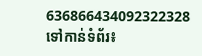636866434092322328
ទៅកាន់ទំព័រ៖